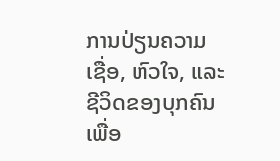ການປ່ຽນຄວາມເຊື່ອ, ຫົວໃຈ, ແລະ ຊີວິດຂອງບຸກຄົນ ເພື່ອ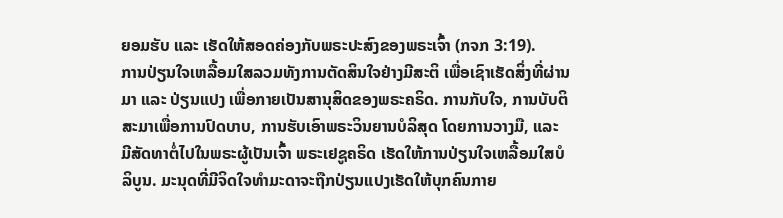ຍອມຮັບ ແລະ ເຮັດໃຫ້ສອດຄ່ອງກັບພຣະປະສົງຂອງພຣະເຈົ້າ (ກຈກ 3:19).
ການປ່ຽນໃຈເຫລື້ອມໃສລວມທັງການຕັດສິນໃຈຢ່າງມີສະຕິ ເພື່ອເຊົາເຮັດສິ່ງທີ່ຜ່ານມາ ແລະ ປ່ຽນແປງ ເພື່ອກາຍເປັນສານຸສິດຂອງພຣະຄຣິດ. ການກັບໃຈ, ການບັບຕິສະມາເພື່ອການປົດບາບ, ການຮັບເອົາພຣະວິນຍານບໍລິສຸດ ໂດຍການວາງມື, ແລະ ມີສັດທາຕໍ່ໄປໃນພຣະຜູ້ເປັນເຈົ້າ ພຣະເຢຊູຄຣິດ ເຮັດໃຫ້ການປ່ຽນໃຈເຫລື້ອມໃສບໍລິບູນ. ມະນຸດທີ່ມີຈິດໃຈທຳມະດາຈະຖືກປ່ຽນແປງເຮັດໃຫ້ບຸກຄົນກາຍ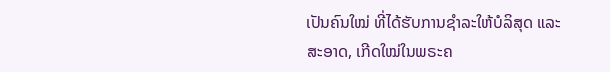ເປັນຄົນໃໝ່ ທີ່ໄດ້ຮັບການຊຳລະໃຫ້ບໍລິສຸດ ແລະ ສະອາດ, ເກີດໃໝ່ໃນພຣະຄ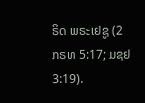ຣິດ ພຣະເຢຊູ (2 ກຣທ 5:17; ມຊຢ 3:19).